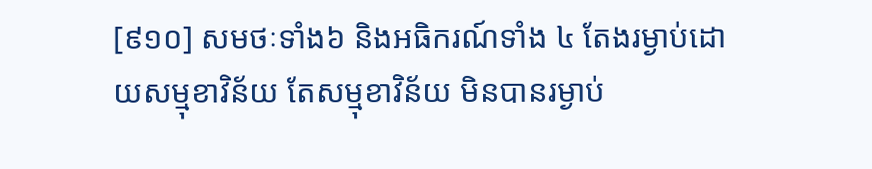[៩១០] សមថៈទាំង៦ និងអធិករណ៍ទាំង ៤ តែងរម្ងាប់ដោយសម្មុខាវិន័យ តែសម្មុខាវិន័យ មិនបានរម្ងាប់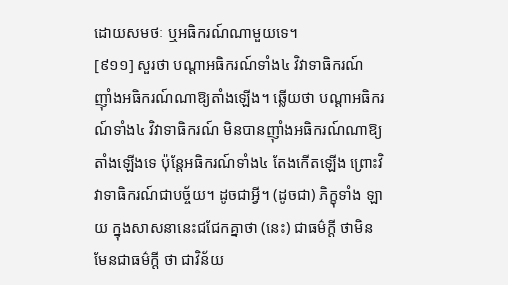ដោយសមថៈ ឬអធិករណ៍ណាមួយទេ។
[៩១១] សួរថា បណ្ដាអធិករណ៍ទាំង៤ វិវាទាធិករណ៍ ញ៉ាំងអធិករណ៍ណាឱ្យតាំងឡើង។ ឆ្លើយថា បណ្ដាអធិករណ៍ទាំង៤ វិវាទាធិករណ៍ មិនបានញ៉ាំងអធិករណ៍ណាឱ្យតាំងឡើងទេ ប៉ុន្ដែអធិករណ៍ទាំង៤ តែងកើតឡើង ព្រោះវិវាទាធិករណ៍ជាបច្ច័យ។ ដូចជាអ្វី។ (ដូចជា) ភិក្ខុទាំង ឡាយ ក្នុងសាសនានេះជជែកគ្នាថា (នេះ) ជាធម៌ក្ដី ថាមិនមែនជាធម៌ក្ដី ថា ជាវិន័យ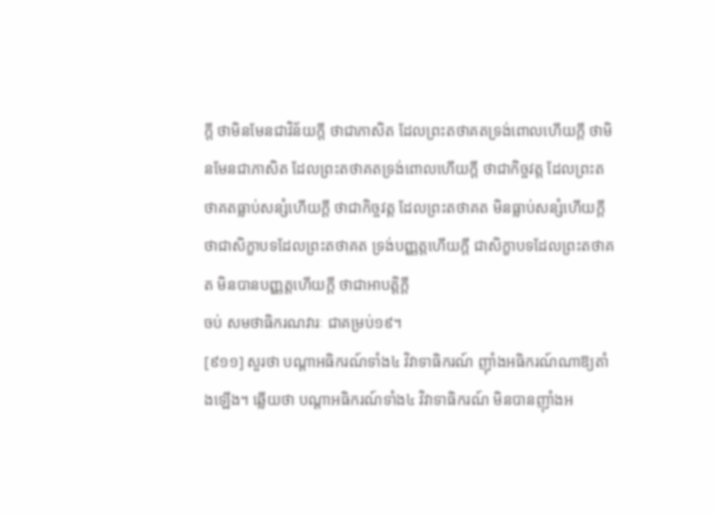ក្ដី ថាមិនមែនជាវិន័យក្ដី ថាជាភាសិត ដែលព្រះតថាគតទ្រង់ពោលហើយក្ដី ថាមិនមែនជាភាសិត ដែលព្រះតថាគតទ្រង់ពោលហើយក្ដី ថាជាកិច្ចវត្ត ដែលព្រះតថាគតធ្លាប់សន្សំហើយក្ដី ថាជាកិច្ចវត្ត ដែលព្រះតថាគត មិនធ្លាប់សន្សំហើយក្ដី ថាជាសិក្ខាបទដែលព្រះតថាគត ទ្រង់បញ្ញត្ដហើយក្ដី ជាសិក្ខាបទដែលព្រះតថាគត មិនបានបញ្ញត្ដហើយក្ដី ថាជាអាបត្ដិក្ដី
ចប់ សមថាធិករណវារៈ ជាគម្រប់១៩។
[៩១១] សួរថា បណ្ដាអធិករណ៍ទាំង៤ វិវាទាធិករណ៍ ញ៉ាំងអធិករណ៍ណាឱ្យតាំងឡើង។ ឆ្លើយថា បណ្ដាអធិករណ៍ទាំង៤ វិវាទាធិករណ៍ មិនបានញ៉ាំងអ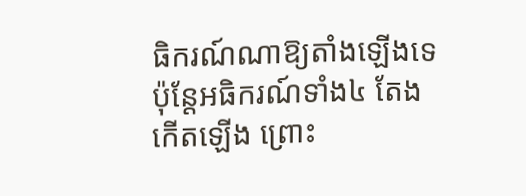ធិករណ៍ណាឱ្យតាំងឡើងទេ ប៉ុន្ដែអធិករណ៍ទាំង៤ តែងកើតឡើង ព្រោះ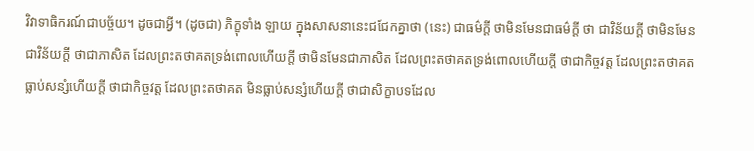វិវាទាធិករណ៍ជាបច្ច័យ។ ដូចជាអ្វី។ (ដូចជា) ភិក្ខុទាំង ឡាយ ក្នុងសាសនានេះជជែកគ្នាថា (នេះ) ជាធម៌ក្ដី ថាមិនមែនជាធម៌ក្ដី ថា ជាវិន័យក្ដី ថាមិនមែនជាវិន័យក្ដី ថាជាភាសិត ដែលព្រះតថាគតទ្រង់ពោលហើយក្ដី ថាមិនមែនជាភាសិត ដែលព្រះតថាគតទ្រង់ពោលហើយក្ដី ថាជាកិច្ចវត្ត ដែលព្រះតថាគតធ្លាប់សន្សំហើយក្ដី ថាជាកិច្ចវត្ត ដែលព្រះតថាគត មិនធ្លាប់សន្សំហើយក្ដី ថាជាសិក្ខាបទដែល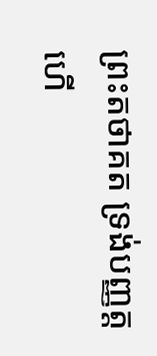ព្រះតថាគត ទ្រង់បញ្ញត្ដហើ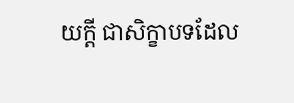យក្ដី ជាសិក្ខាបទដែល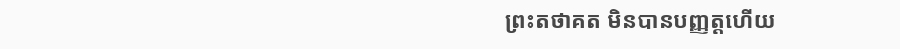ព្រះតថាគត មិនបានបញ្ញត្ដហើយ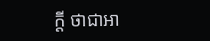ក្ដី ថាជាអា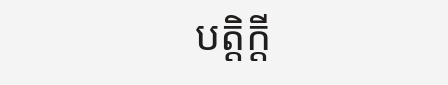បត្ដិក្ដី